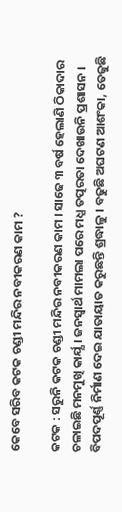କେବେ ସରିବ କଟକ ଚଣ୍ଡୀ ମନ୍ଦିର ନବୀକରଣ କାମ ?

କଟକ : ସରୁନି କଟକ ଚଣ୍ଡୀ ମନ୍ଦିର ନବୀକରଣ କାମ । ସାଢେ ୩ ବର୍ଷ ହେଲାଣି ଠିକାଦାର ଚଳାଇଛି ମନମୁଖି କାର୍ଯ୍ଯ । ଜନସ୍ବାର୍ଥ ମାମଲା ପରେ ମଧ୍ଯ ତତ୍ପରତା ଦେଖାଉନି ପ୍ରଶାସନ । ବିପଦପୂର୍ଣ୍ଣ ନିର୍ମାଣ ଦେଇ ଯାତାୟାତ କରୁଛନ୍ତି ଶ୍ରଦ୍ଧାଳୁ । ବଢୁଛି ଅଘଟଣ ଆଶଂକା, ତେଜୁଛି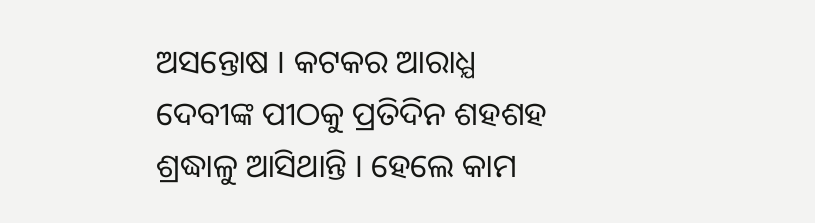ଅସନ୍ତୋଷ । କଟକର ଆରାଧ୍ଯ ଦେବୀଙ୍କ ପୀଠକୁ ପ୍ରତିଦିନ ଶହଶହ ଶ୍ରଦ୍ଧାଳୁ ଆସିଥାନ୍ତି । ହେଲେ କାମ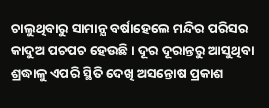ଚାଲୁଥିବାରୁ ସାମାନ୍ଯ ବର୍ଷାହେଲେ ମନ୍ଦିର ପରିସର କାଦୁଅ ପଚପଚ ହେଉଛି । ଦୂର ଦୂରାନ୍ତରୁ ଆସୁଥିବା ଶ୍ରଦ୍ଧାଳୁ ଏପରି ସ୍ଥିତି ଦେଖି ଅସନ୍ତୋଷ ପ୍ରକାଶ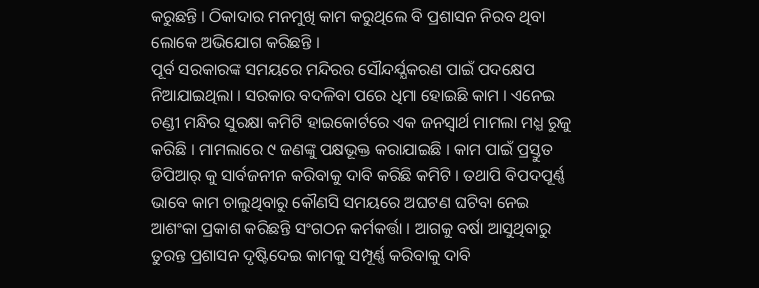କରୁଛନ୍ତି । ଠିକାଦାର ମନମୁଖି କାମ କରୁଥିଲେ ବି ପ୍ରଶାସନ ନିରବ ଥିବା ଲୋକେ ଅଭିଯୋଗ କରିଛନ୍ତି ।
ପୂର୍ବ ସରକାରଙ୍କ ସମୟରେ ମନ୍ଦିରର ସୌନ୍ଦର୍ଯ୍ଯକରଣ ପାଇଁ ପଦକ୍ଷେପ ନିଆଯାଇଥିଲା । ସରକାର ବଦଳିବା ପରେ ଧିମା ହୋଇଛି କାମ । ଏନେଇ ଚଣ୍ଡୀ ମନ୍ଧିର ସୁରକ୍ଷା କମିଟି ହାଇକୋର୍ଟରେ ଏକ ଜନସ୍ବାର୍ଥ ମାମଲା ମଧ୍ଯ ରୁଜୁ କରିଛି । ମାମଲାରେ ୯ ଜଣଙ୍କୁ ପକ୍ଷଭୂକ୍ତ କରାଯାଇଛି । କାମ ପାଇଁ ପ୍ରସ୍ତୁତ ଡିପିଆର୍ କୁ ସାର୍ବଜନୀନ କରିବାକୁ ଦାବି କରିଛି କମିଟି । ତଥାପି ବିପଦପୂର୍ଣ୍ଣ ଭାବେ କାମ ଚାଲୁଥିବାରୁ କୌଣସି ସମୟରେ ଅଘଟଣ ଘଟିବା ନେଇ ଆଶଂକା ପ୍ରକାଶ କରିଛନ୍ତି ସଂଗଠନ କର୍ମକର୍ତ୍ତା । ଆଗକୁ ବର୍ଷା ଆସୁଥିବାରୁ ତୁରନ୍ତ ପ୍ରଶାସନ ଦୃଷ୍ଟିଦେଇ କାମକୁ ସମ୍ପୂର୍ଣ୍ଣ କରିବାକୁ ଦାବି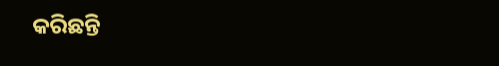କରିଛନ୍ତି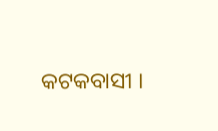କଟକବାସୀ ।